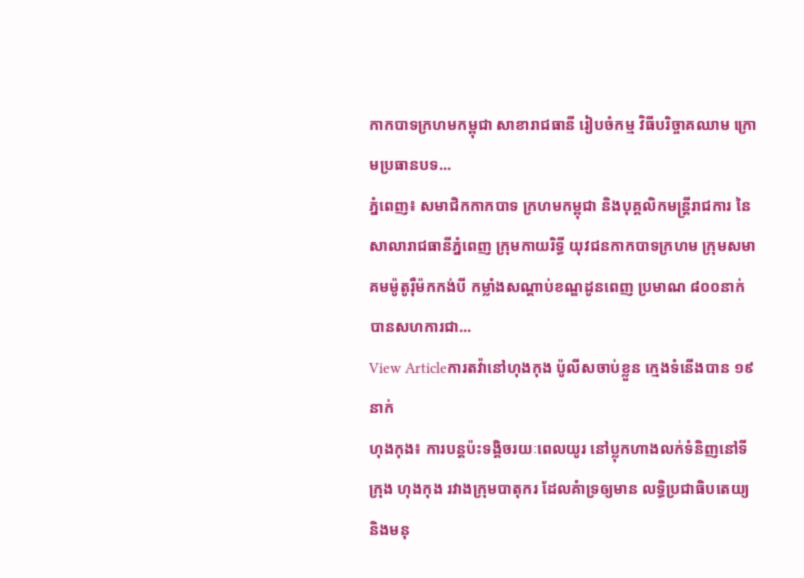កាកបាទក្រហមកម្ពុជា សាខារាជធានី រៀបចំកម្ម វិធីបរិច្ចាគឈាម ក្រោមប្រធានបទ...
ភ្នំពេញ៖ សមាជិកកាកបាទ ក្រហមកម្ពុជា និងបុគ្គលិកមន្ត្រីរាជការ នៃសាលារាជធានីភ្នំពេញ ក្រុមកាយរិទ្ធី យុវជនកាកបាទក្រហម ក្រុមសមាគមម៉ូតូរ៉ឺម៉កកង់បី កម្លាំងសណ្តាប់ខណ្ឌដូនពេញ ប្រមាណ ៨០០នាក់ បានសហការជា...
View Articleការតវ៉ានៅហុងកុង ប៉ូលីសចាប់ខ្លួន ក្មេងទំនើងបាន ១៩នាក់
ហុងកុង៖ ការបន្តប៉ះទង្គិចរយៈពេលយូរ នៅប្លុកហាងលក់ទំនិញនៅទីក្រុង ហុងកុង រវាងក្រុមបាតុករ ដែលគំាទ្រឲ្យមាន លទ្ធិប្រជាធិបតេយ្យ និងមនុ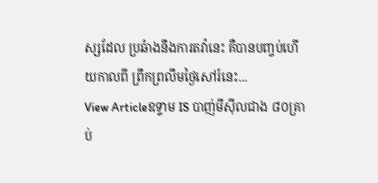ស្សដែល ប្រឆំាងនឹងការតវ៉ានេះ គឺបានបញ្ចប់ហើយកាលពី ព្រឹកព្រលឹមថ្ងៃសៅរ៍នេះ...
View Articleឧទ្ទាម IS បាញ់មីស៊ីលជាង ៨០គ្រាប់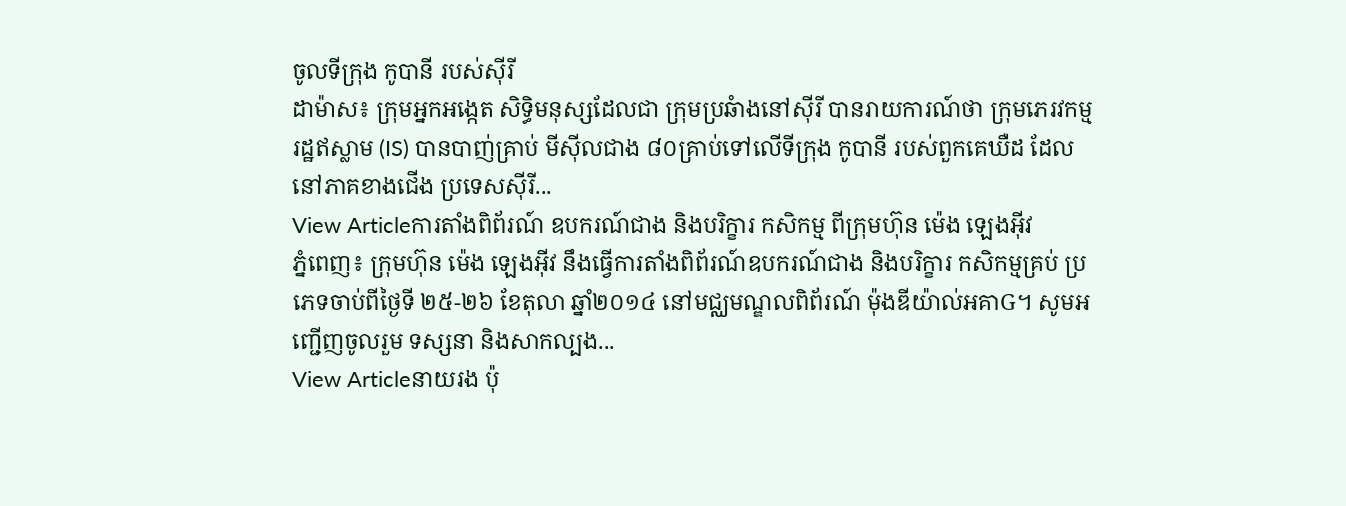ចូលទីក្រុង កូបានី របស់ស៊ីរី
ដាម៉ាស៖ ក្រុមអ្នកអង្កេត សិទ្ធិមនុស្សដែលជា ក្រុមប្រឆំាងនៅស៊ីរី បានរាយការណ៍ថា ក្រុមភេរវកម្ម រដ្ឋឥស្លាម (IS) បានបាញ់គ្រាប់ មីស៊ីលជាង ៨០គ្រាប់ទៅលើទីក្រុង កូបានី របស់ពួកគេឃឺដ ដែលនៅភាគខាងជើង ប្រទេសស៊ីរី...
View Articleការតាំងពិព័រណ៍ ឧបករណ៍ជាង និងបរិក្ខារ កសិកម្ម ពីក្រុមហ៊ុន ម៉េង ឡេងអ៊ីវ
ភ្នំពេញ៖ ក្រុមហ៊ុន ម៉េង ឡេងអ៊ីវ នឹងធ្វើការតាំងពិព័រណ៍ឧបករណ៍ជាង និងបរិក្ខារ កសិកម្មគ្រប់ ប្រភេទចាប់ពីថ្ងៃទី ២៥-២៦ ខែតុលា ឆ្នាំ២០១៤ នៅមជ្ឈមណ្ឌលពិព័រណ៍ ម៉ុងឌីយ៉ាល់អគាG។ សូមអញ្ជើញចូលរួម ទស្សនា និងសាកល្បង...
View Articleនាយរង ប៉ុ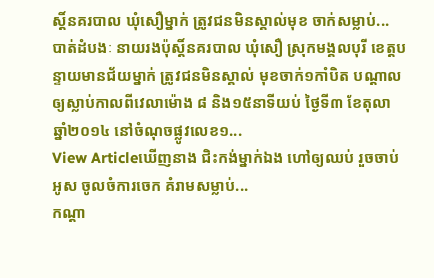ស្តិ៍នគរបាល ឃុំសឿម្នាក់ ត្រូវជនមិនស្គាល់មុខ ចាក់សម្លាប់...
បាត់ដំបងៈ នាយរងប៉ុស្តិ៍នគរបាល ឃុំសឿ ស្រុកមង្គលបុរី ខេត្តបន្ទាយមានជ័យម្នាក់ ត្រូវជនមិនស្គាល់ មុខចាក់១កាំបិត បណ្តាលឲ្យស្លាប់កាលពីវេលាម៉ោង ៨ និង១៥នាទីយប់ ថ្ងៃទី៣ ខែតុលា ឆ្នាំ២០១៤ នៅចំណុចផ្លូវលេខ១...
View Articleឃើញនាង ជិះកង់ម្នាក់ឯង ហៅឲ្យឈប់ រួចចាប់អូស ចូលចំការចេក គំរាមសម្លាប់...
កណ្តា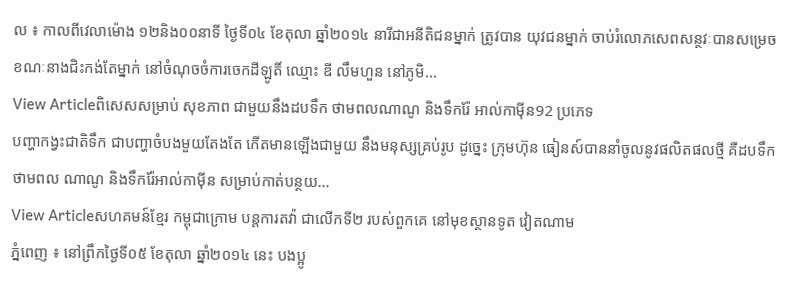ល ៖ កាលពីវេលាម៉ោង ១២និង០០នាទី ថ្ងៃទី០៤ ខែតុលា ឆ្នាំ២០១៤ នារីជាអនីតិជនម្នាក់ ត្រូវបាន យុវជនម្នាក់ ចាប់រំលោភសេពសន្ថវៈបានសម្រេច ខណៈនាងជិះកង់តែម្នាក់ នៅចំណុចចំការចេកដីឡូតិ៍ ឈ្មោះ ឌី លឹមហួន នៅភូមិ...
View Articleពិសេសសម្រាប់ សុខភាព ជាមួយនឹងដបទឹក ថាមពលណាណូ និងទឹករ៉ែ អាល់កាម៉ីន92 ប្រភេទ
បញ្ហាកង្វះជាតិទឹក ជាបញ្ហាចំបងមួយតែងតែ កើតមានឡើងជាមួយ នឹងមនុស្សគ្រប់រូប ដូច្នេះ ក្រុមហ៊ុន ធៀនស៍បាននាំចូលនូវផលិតផលថ្មី គឺដបទឹកថាមពល ណាណូ និងទឹករ៉ែអាល់កាម៉ីន សម្រាប់កាត់បន្ថយ...
View Articleសហគមន៍ខ្មែរ កម្ពុជាក្រោម បន្តការតវ៉ា ជាលើកទី២ របស់ពួកគេ នៅមុខស្ថានទូត វៀតណាម
ភ្នំពេញ ៖ នៅព្រឹកថ្ងៃទី០៥ ខែតុលា ឆ្នាំ២០១៤ នេះ បងប្អូ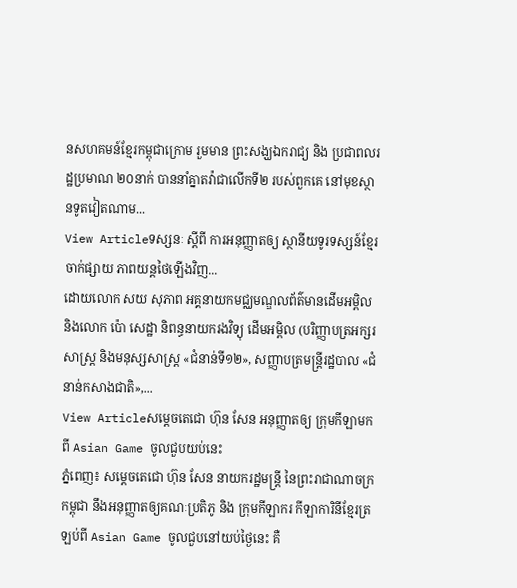នសហគមន៍ខ្មែរកម្ពុជាក្រោម រួមមាន ព្រះសង្ឃឯករាជ្យ និង ប្រជាពលរដ្ឋប្រមាណ ២០នាក់ បាននាំគ្នាតវ៉ាជាលើកទី២ របស់ពួកគេ នៅមុខស្ថានទូតវៀតណាម...
View Articleទស្សនៈ ស្តីពី ការអនុញ្ញាតឲ្យ ស្ថានីយទូរទស្សន៍ខ្មែរ ចាក់ផ្សាយ ភាពយន្តថៃឡើងវិញ...
ដោយលោក សយ សុភាព អគ្គនាយកមជ្ឈមណ្ឌលព័ត៌មានដើមអម្ពិល និងលោក ប៉ោ សេដ្ឋា និពន្ធនាយករងវិទ្យុ ដើមអម្ពិល (បរិញ្ញាបត្រអក្សរសាស្រ្ត និងមនុស្សសាស្រ្ត «ជំនាន់ទី១២», សញ្ញាបត្រមន្រ្តីរដ្ឋបាល «ជំនាន់កសាងជាតិ»,...
View Articleសម្តេចតេជោ ហ៊ុន សែន អនុញ្ញាតឲ្យ ក្រុមកីឡាមកពី Asian Game ចូលជួបយប់នេះ
ភ្នំពេញ៖ សម្តេចតេជោ ហ៊ុន សែន នាយករដ្ឋមន្រ្តី នៃព្រះរាជាណាចក្រកម្ពុជា នឹងអនុញ្ញាតឲ្យគណៈប្រតិភូ និង ក្រុមកីឡាករ កីឡាការិនីខ្មែរត្រឡប់ពី Asian Game ចូលជួបនៅយប់ថ្ងៃនេះ គឺ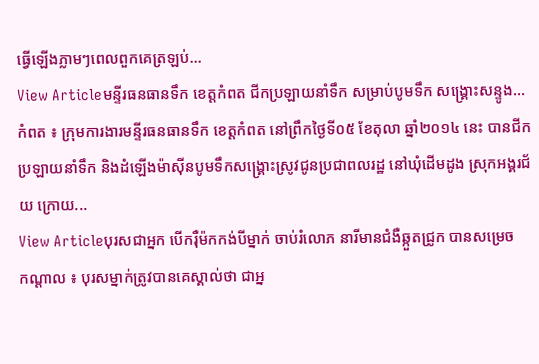ធ្វើឡើងភ្លាមៗពេលពួកគេត្រឡប់...
View Articleមន្ទីរធនធានទឹក ខេត្តកំពត ជីកប្រឡាយនាំទឹក សម្រាប់បូមទឹក សង្រ្គោះសន្ទូង...
កំពត ៖ ក្រុមការងារមន្ទីរធនធានទឹក ខេត្តកំពត នៅព្រឹកថ្ងៃទី០៥ ខែតុលា ឆ្នាំ២០១៤ នេះ បានជីក ប្រឡាយនាំទឹក និងដំឡើងម៉ាស៊ីនបូមទឹកសង្គ្រោះស្រូវជូនប្រជាពលរដ្ឋ នៅឃុំដើមដូង ស្រុកអង្គរជ័យ ក្រោយ...
View Articleបុរសជាអ្នក បើករ៉ឺម៉កកង់បីម្នាក់ ចាប់រំលោភ នារីមានជំងឺឆ្កួតជ្រូក បានសម្រេច
កណ្តាល ៖ បុរសម្នាក់ត្រូវបានគេស្គាល់ថា ជាអ្ន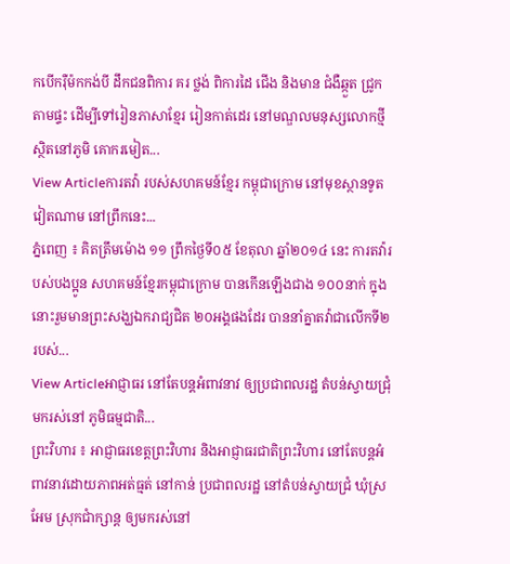កបើករ៉ឺម៉កកង់បី ដឹកជនពិការ គរ ថ្លង់ ពិការដៃ ជើង និងមាន ជំងឺឆ្កួត ជ្រូក តាមផ្ទះ ដើម្បីទៅរៀនភាសាខ្មែរ រៀនកាត់ដេរ នៅមណ្ឌលមនុស្សលោកថ្មី ស្ថិតនៅភូមិ គោករមៀត...
View Articleការតវ៉ា របស់សហគមន៍ខ្មែរ កម្ពុជាក្រោម នៅមុខស្ថានទូត វៀតណាម នៅព្រឹកនេះ...
ភ្នំពេញ ៖ គិតត្រឹមម៉ោង ១១ ព្រឹកថ្ងៃទី០៥ ខែតុលា ឆ្នាំ២០១៤ នេះ ការតវ៉ារបស់បងប្អូន សហគមន៍ខ្មែរកម្ពុជាក្រោម បានកើនឡើងជាង ១០០នាក់ ក្នុងនោះរួមមានព្រះសង្ឃឯករាជ្យជិត ២០អង្គផងដែរ បាននាំគ្នាតវ៉ាជាលើកទី២ របស់...
View Articleអាជ្ញាធរ នៅតែបន្តអំពាវនាវ ឲ្យប្រជាពលរដ្ឋ តំបន់ស្វាយជ្រុំ មករស់នៅ ភូមិធម្មជាតិ...
ព្រះវិហារ ៖ អាជ្ញាធរខេត្តព្រះវិហារ និងអាជ្ញាធរជាតិព្រះវិហារ នៅតែបន្តអំពាវនាវដោយភាពអត់ធ្មត់ នៅកាន់ ប្រជាពលរដ្ឋ នៅតំបន់ស្វាយជ្រំ ឃុំស្រអែម ស្រុកជាំក្សាន្ត ឲ្យមករស់នៅ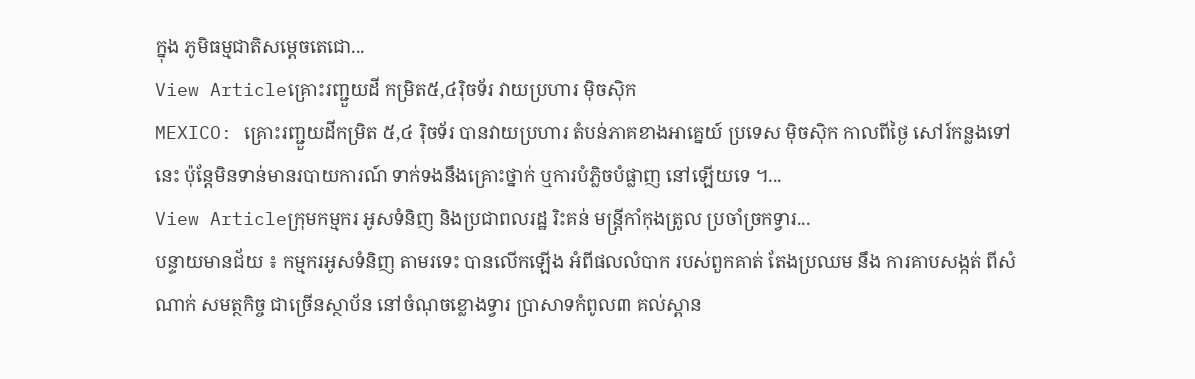ក្នុង ភូមិធម្មជាតិសម្តេចតេជោ...
View Articleគ្រោះរញ្ជួយដី កម្រិត៥,៤រ៉ិចទ័រ វាយប្រហារ ម៉ិចស៊ិក
MEXICO: គ្រោះរញ្ជួយដីកម្រិត ៥,៤ រ៉ិចទ័រ បានវាយប្រហារ តំបន់ភាគខាងអាគ្នេយ៍ ប្រទេស ម៉ិចស៊ិក កាលពីថ្ងៃ សៅរ៍កន្លងទៅនេះ ប៉ុន្តែមិនទាន់មានរបាយការណ៍ ទាក់ទងនឹងគ្រោះថ្នាក់ ឬការបំភ្លិចបំផ្លាញ នៅឡើយទេ ។...
View Articleក្រុមកម្មករ អូសទំនិញ និងប្រជាពលរដ្ឋ រិះគន់ មន្រ្តីកាំកុងត្រូល ប្រចាំច្រកទ្វារ...
បន្ទាយមានជ័យ ៖ កម្មករអូសទំនិញ តាមរទេះ បានលើកឡើង អំពីផលលំបាក របស់ពួកគាត់ តែងប្រឈម នឹង ការគាបសង្កត់ ពីសំណាក់ សមត្ថកិច្ច ជាច្រើនស្ថាប័ន នៅចំណុចខ្លោងទ្វារ ប្រាសាទកំពូល៣ គល់ស្ពាន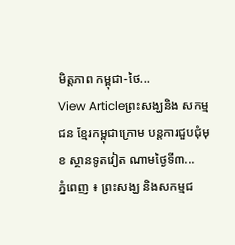មិត្ដភាព កម្ពុជា-ថៃ...
View Articleព្រះសង្ឃនិង សកម្មជន ខ្មែរកម្ពុជាក្រោម បន្ដការជួបជុំមុខ ស្ថានទូតវៀត ណាមថ្ងៃទី៣...
ភ្នំពេញ ៖ ព្រះសង្ឃ និងសកម្មជ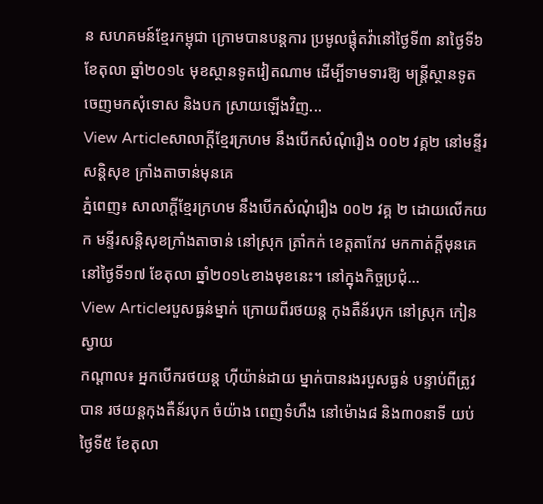ន សហគមន៍ខ្មែរកម្ពុជា ក្រោមបានបន្ដការ ប្រមូលផ្ដុំតវ៉ានៅថ្ងៃទី៣ នាថ្ងៃទី៦ ខែតុលា ឆ្នាំ២០១៤ មុខស្ថានទូតវៀតណាម ដើម្បីទាមទារឱ្យ មន្ដ្រីស្ថានទូត ចេញមកសុំទោស និងបក ស្រាយឡើងវិញ...
View Articleសាលាក្ដីខ្មែរក្រហម នឹងបើកសំណុំរឿង ០០២ វគ្គ២ នៅមន្ទីរសន្តិសុខ ក្រាំងតាចាន់មុនគេ
ភ្នំពេញ៖ សាលាក្តីខ្មែរក្រហម នឹងបើកសំណុំរឿង ០០២ វគ្គ ២ ដោយលើកយក មន្ទីរសន្តិសុខក្រាំងតាចាន់ នៅស្រុក ត្រាំកក់ ខេត្តតាកែវ មកកាត់ក្តីមុនគេ នៅថ្ងៃទី១៧ ខែតុលា ឆ្នាំ២០១៤ខាងមុខនេះ។ នៅក្នុងកិច្ចប្រជុំ...
View Articleរបួសធ្ងន់ម្នាក់ ក្រោយពីរថយន្ត កុងតឺន័របុក នៅស្រុក កៀនស្វាយ
កណ្តាល៖ អ្នកបើករថយន្ត ហ៊ីយ៉ាន់ដាយ ម្នាក់បានរងរបួសធ្ងន់ បន្ទាប់ពីត្រូវបាន រថយន្តកុងតឺន័របុក ចំយ៉ាង ពេញទំហឹង នៅម៉ោង៨ និង៣០នាទី យប់ថ្ងៃទី៥ ខែតុលា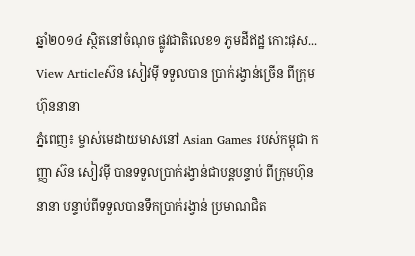ឆ្នាំ២០១៤ ស្ថិតនៅចំណុច ផ្លូវជាតិលេខ១ ភូមដីឥដ្ឋ កោះផុស...
View Articleស៊ន សៀវម៉ី ទទួលបាន ប្រាក់រង្វាន់ច្រើន ពីក្រុមហ៊ុននានា
ភ្នំពេញ៖ ម្ចាស់មេដាយមាសនៅ Asian Games របស់កម្ពុជា កញ្ញា ស៊ន សៀវម៉ី បានទទួលប្រាក់រង្វាន់ជាបន្តបន្ទាប់ ពីក្រុមហ៊ុននានា បន្ទាប់ពីទទួលបានទឹកប្រាក់រង្វាន់ ប្រមាណជិត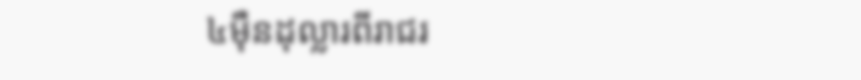៤ម៉ឺនដុល្លារពីរាជរ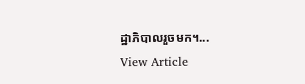ដ្ឋាភិបាលរួចមក។...
View Article